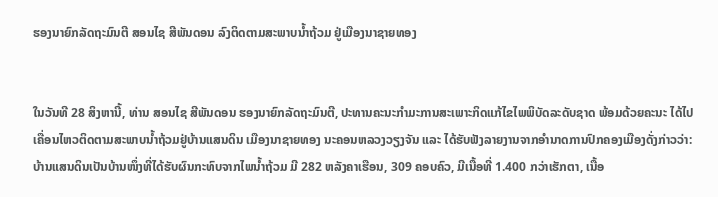ຮອງນາຍົກລັດຖະມົນຕີ ສອນໄຊ ສີພັນດອນ ລົງຕິດຕາມສະພາບນໍ້າຖ້ວມ ຢູ່ເມືອງນາຊາຍທອງ


ໃນວັນທີ 28 ສິງຫານີ້, ທ່ານ ສອນໄຊ ສີພັນດອນ ຮອງນາຍົກລັດຖະມົນຕີ, ປະທານຄະນະກໍາມະການສະເພາະກິດແກ້ໄຂໄພພິບັດລະດັບຊາດ ພ້ອມດ້ວຍຄະນະ ໄດ້ໄປເຄື່ອນໄຫວຕິດຕາມສະພາບນໍ້າຖ້ວມຢູ່ບ້ານແສນດິນ ເມືອງນາຊາຍທອງ ນະຄອນຫລວງວຽງຈັນ ແລະ ໄດ້ຮັບຟັງລາຍງານຈາກອຳນາດການປົກຄອງເມືອງດັ່ງກ່າວວ່າ: ບ້ານແສນດິນເປັນບ້ານໜຶ່ງທີ່ໄດ້ຮັບຜົນກະທົບຈາກໄພນໍ້າຖ້ວມ ມີ 282 ຫລັງຄາເຮືອນ, 309 ຄອບຄົວ, ມີເນື້ອທີ່ 1.400 ກວ່າເຮັກຕາ, ເນື້ອ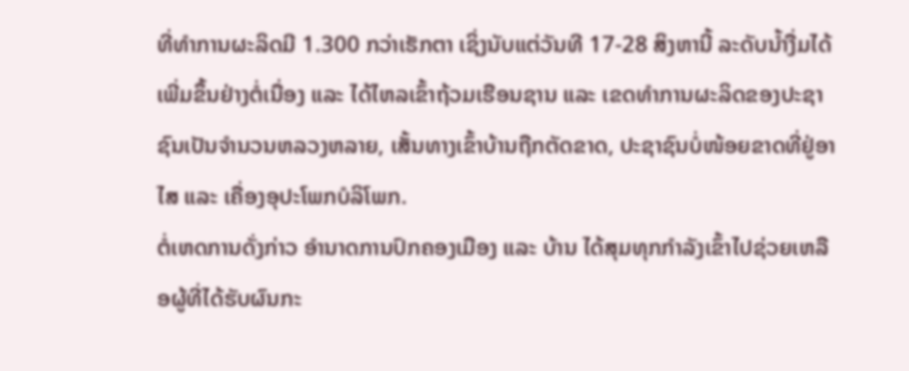ທີ່ທໍາການຜະລິດມີ 1.300 ກວ່າເຮັກຕາ ເຊິ່ງນັບແຕ່ວັນທີ 17-28 ສິງຫານີ້ ລະດັບນໍ້າງື່ມໄດ້ເພີ່ມຂຶ້ນຢ່າງຕໍ່ເນື່ອງ ແລະ ໄດ້ໄຫລເຂົ້າຖ້ວມເຮືອນຊານ ແລະ ເຂດທໍາການຜະລິດຂອງປະຊາຊົນເປັນຈໍານວນຫລວງຫລາຍ, ເສັ້ນທາງເຂົ້າບ້ານຖືກຕັດຂາດ, ປະຊາຊົນບໍ່ໜ້ອຍຂາດທີ່ຢູ່ອາໄສ ແລະ ເຄື່ອງອຸປະໂພກບໍລິໂພກ.
ຕໍ່ເຫດການດັ່ງກ່າວ ອໍານາດການປົກຄອງເມືອງ ແລະ ບ້ານ ໄດ້ສຸມທຸກກໍາລັງເຂົ້າໄປຊ່ວຍເຫລືອຜູ້ທີ່ໄດ້ຮັບຜົນກະ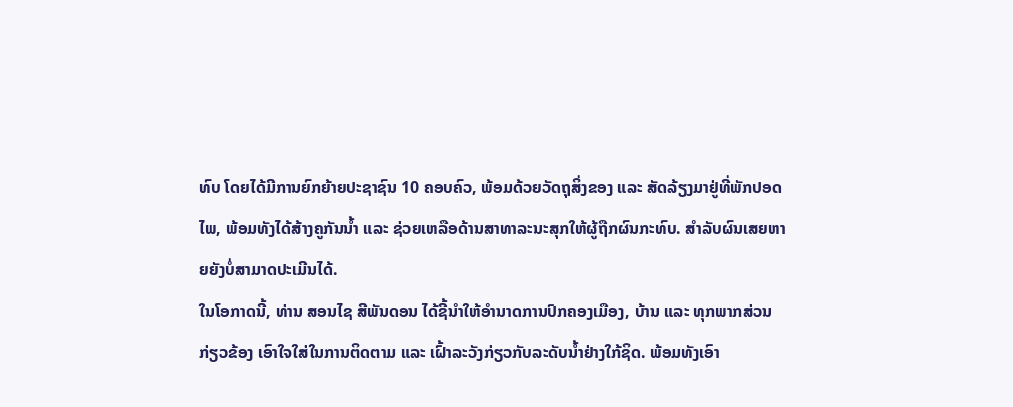ທົບ ໂດຍໄດ້ມີການຍົກຍ້າຍປະຊາຊົນ 10 ຄອບຄົວ, ພ້ອມດ້ວຍວັດຖຸສິ່ງຂອງ ແລະ ສັດລ້ຽງມາຢູ່ທີ່ພັກປອດໄພ, ພ້ອມທັງໄດ້ສ້າງຄູກັນນໍ້າ ແລະ ຊ່ວຍເຫລືອດ້ານສາທາລະນະສຸກໃຫ້ຜູ້ຖືກຜົນກະທົບ. ສຳລັບຜົນເສຍຫາຍຍັງບໍ່ສາມາດປະເມີນໄດ້.
ໃນໂອກາດນີ້, ທ່ານ ສອນໄຊ ສີພັນດອນ ໄດ້ຊີ້ນໍາໃຫ້ອໍານາດການປົກຄອງເມືອງ, ບ້ານ ແລະ ທຸກພາກສ່ວນກ່ຽວຂ້ອງ ເອົາໃຈໃສ່ໃນການຕິດຕາມ ແລະ ເຝົ້າລະວັງກ່ຽວກັບລະດັບນໍ້າຢ່າງໃກ້ຊິດ. ພ້ອມທັງເອົາ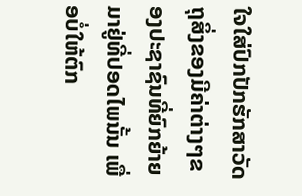ໃຈໃສ່ປົກປັກຮັກສາວັດຖຸສິ່ງຂອງມີຄ່າຕ່າງໆຂອງປະຊາຊົນທີ່ຍົກຍ້າຍມາຢູ່ທີ່ປອດໄພນັ້ນ ເພື່ອບໍ່ໃຫ້ຕົກ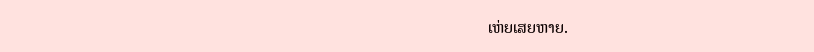ເຫ່ຍເສຍຫາຍ.